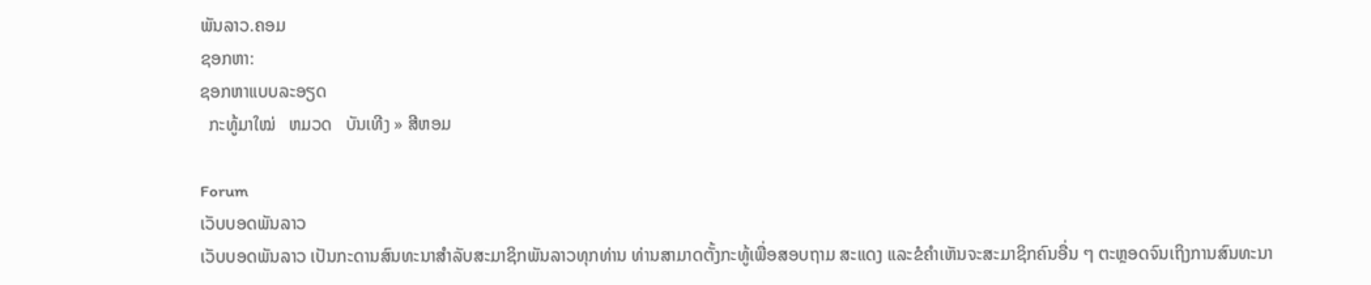ພັນລາວ.ຄອມ
ຊອກຫາ:
ຊອກຫາແບບລະອຽດ
  ກະທູ້ມາໃໝ່   ຫມວດ   ບັນເທີງ » ສີຫອມ

Forum
ເວັບບອດພັນລາວ
ເວັບບອດພັນລາວ ເປັນກະດານສົນທະນາສຳລັບສະມາຊິກພັນລາວທຸກທ່ານ ທ່ານສາມາດຕັ້ງກະທູ້ເພື່ອສອບຖາມ ສະແດງ ແລະຂໍຄຳເຫັນຈະສະມາຊິກຄົນອື່ນ ໆ ຕະຫຼອດຈົນເຖິງການສົນທະນາ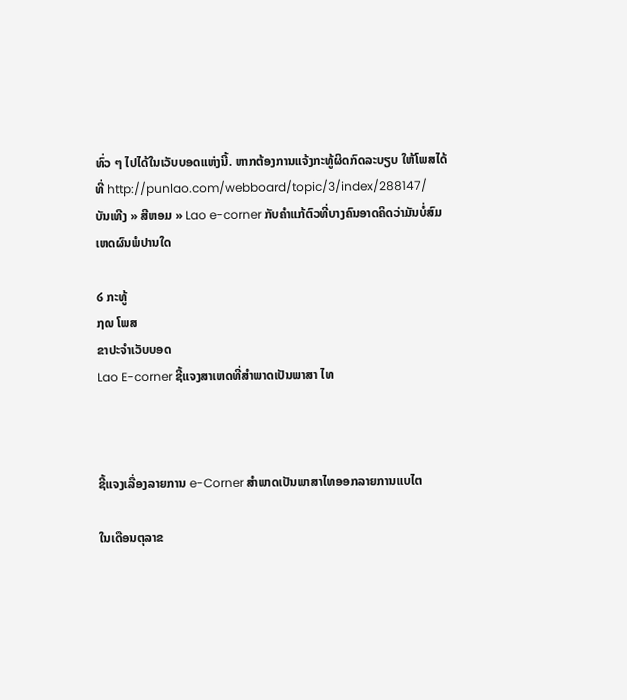ທົ່ວ ໆ ໄປໄດ້ໃນເວັບບອດແຫ່ງນີ້. ຫາກຕ້ອງການແຈ້ງກະທູ້ຜິດກົດລະບຽບ ໃຫ້ໂພສໄດ້ທີ່ http://punlao.com/webboard/topic/3/index/288147/
ບັນເທີງ » ສີຫອມ » Lao e-corner ກັບຄຳແກ້ຕົວທີ່ບາງຄົນອາດຄິດວ່າມັນບໍ່ສົມເຫດຜົນພໍປານໃດ

໒ ກະທູ້
໗໙ ໂພສ
ຂາປະຈຳເວັບບອດ
Lao E-corner ຊີ້ແຈງສາເຫດທີ່ສຳພາດເປັນພາສາ ໄທ



ຊີ້ແຈງເລື່ອງລາຍການ e-Corner ສຳພາດເປັນພາສາໄທອອກລາຍການແບໄຕ

ໃນເດືອນຕຸລາຂ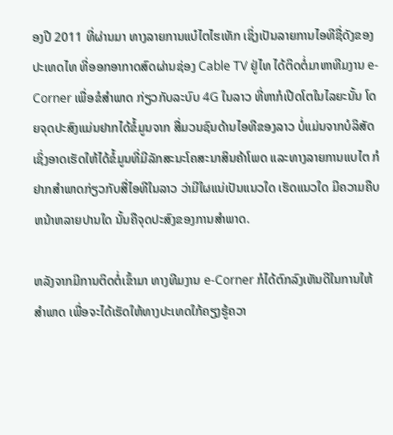ອງປີ 2011 ທີ່ຜ່ານມາ ທາງລາຍການແບ໋ໄຕໄຮເທັກ ເຊິ່ງເປັນລາຍການໄອທີຊື່ດັງຂອງປະເທດໄທ ທີ່ອອກອາກາດສົດຜ່ານຊ່ອງ Cable TV ຢູ່ໄທ ໄດ້ຕິດຕໍ່ມາຫາທີມງານ e-Corner ເພື່ອຂໍສຳພາດ ກ່ຽວກັບລະບົບ 4G ໃນລາວ ທີ່ຫາກໍເປີດໂຕໃນໄລຍະນັ້ນ ໂດຍຈຸດປະສົງແມ່ນຢາກໄດ້ຂໍ້ມູນຈາກ ສື່ມວນຊົນດ້ານໄອທີຂອງລາວ ບໍ່ແມ່ນຈາກບໍລິສັດເຊິ່ງອາດເຮັດໃຫ້ໄດ້ຂໍ້ມູນທີ່ມີລັກສະນະໂຄສະນາສິນຄ້າໂພດ ແລະທາງລາຍການແບໄຕ ກໍຢາກສຳພາດກ່ຽວກັບສື່ໄອທີໃນລາວ ວ່າມີໃຜແນ່ເປັນແນວໃດ ເຮັດແນວໃດ ມີຄວາມຄືບຫນ້າຫລາຍປານໃດ ນັ້ນຄືຈຸດປະສົງຂອງການສຳພາດ.

ຫລັງຈາກມີການຕິດຕໍ່ເຂົ້າມາ ທາງທີມງານ e-Corner ກໍໄດ້ຕົກລົງເຫັນດີໃນການໃຫ້ສຳພາດ ເພື່ອຈະໄດ້ເຮັດໃຫ້ທາງປະເທດໃກ້ຄຽງຮູ້ຄວາ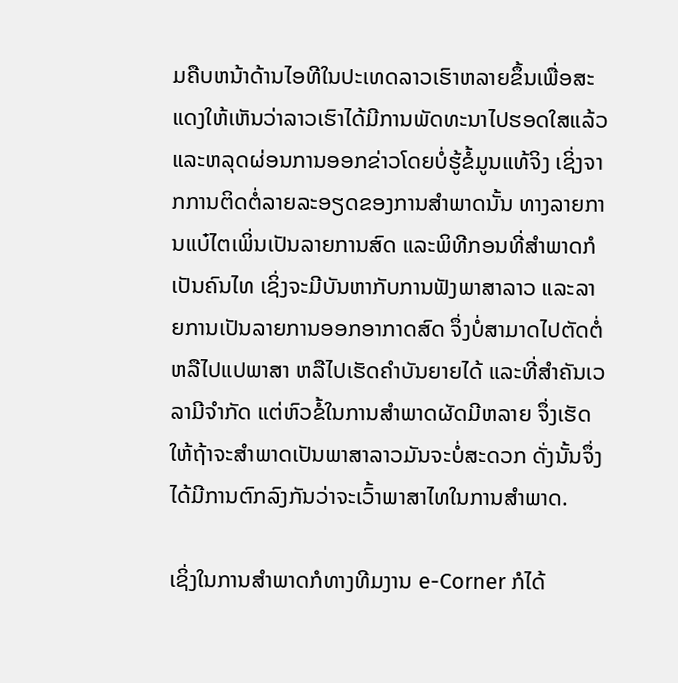ມຄືບຫນ້າດ້ານໄອທີໃນປະເທດລາວເຮົາຫລາຍຂຶ້ນເພື່ອສະແດງໃຫ້ເຫັນວ່າລາວເຮົາໄດ້ມີການພັດທະນາໄປຮອດໃສແລ້ວ ແລະຫລຸດຜ່ອນການອອກຂ່າວໂດຍບໍ່ຮູ້ຂໍ້ມູນແທ້ຈິງ ເຊິ່ງຈາກການຕິດຕໍ່ລາຍລະອຽດຂອງການສຳພາດນັ້ນ ທາງລາຍການແບ໋ໄຕເພິ່ນເປັນລາຍການສົດ ແລະພິທີກອນທີ່ສຳພາດກໍເປັນຄົນໄທ ເຊິ່ງຈະມີບັນຫາກັບການຟັງພາສາລາວ ແລະລາຍການເປັນລາຍການອອກອາກາດສົດ ຈຶ່ງບໍ່ສາມາດໄປຕັດຕໍ່ຫລືໄປແປພາສາ ຫລືໄປເຮັດຄຳບັນຍາຍໄດ້ ແລະທີ່ສຳຄັນເວລາມີຈຳກັດ ແຕ່ຫົວຂໍ້ໃນການສຳພາດຜັດມີຫລາຍ ຈຶ່ງເຮັດໃຫ້ຖ້າຈະສຳພາດເປັນພາສາລາວມັນຈະບໍ່ສະດວກ ດັ່ງນັ້ນຈຶ່ງໄດ້ມີການຕົກລົງກັນວ່າຈະເວົ້າພາສາໄທໃນການສຳພາດ.

ເຊິ່ງໃນການສຳພາດກໍທາງທີມງານ e-Corner ກໍໄດ້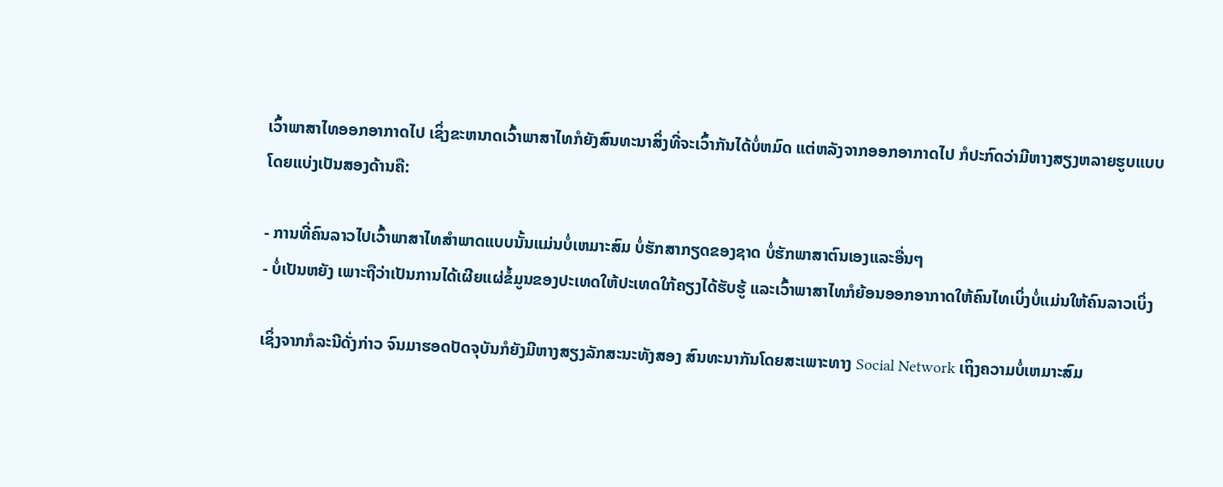ເວົ້າພາສາໄທອອກອາກາດໄປ ເຊິ່ງຂະຫນາດເວົ້າພາສາໄທກໍຍັງສົນທະນາສິ່ງທີ່ຈະເວົ້າກັນໄດ້ບໍ່ຫມົດ ແຕ່ຫລັງຈາກອອກອາກາດໄປ ກໍປະກົດວ່າມີຫາງສຽງຫລາຍຮູບແບບ ໂດຍແບ່ງເປັນສອງດ້ານຄື:

- ການທີ່ຄົນລາວໄປເວົ້າພາສາໄທສຳພາດແບບນັ້ນແມ່ນບໍ່ເຫມາະສົມ ບໍ່ຮັກສາກຽດຂອງຊາດ ບໍ່ຮັກພາສາຕົນເອງແລະອື່ນໆ
- ບໍ່ເປັນຫຍັງ ເພາະຖືວ່າເປັນການໄດ້ເຜີຍແຜ່ຂໍ້ມູນຂອງປະເທດໃຫ້ປະເທດໃກ້ຄຽງໄດ້ຮັບຮູ້ ແລະເວົ້າພາສາໄທກໍຍ້ອນອອກອາກາດໃຫ້ຄົນໄທເບິ່ງບໍ່ແມ່ນໃຫ້ຄົນລາວເບິ່ງ

ເຊິ່ງຈາກກໍລະນີດັ່ງກ່າວ ຈົນມາຮອດປັດຈຸບັນກໍຍັງມີຫາງສຽງລັກສະນະທັງສອງ ສົນທະນາກັນໂດຍສະເພາະທາງ Social Network ເຖິງຄວາມບໍ່ເຫມາະສົມ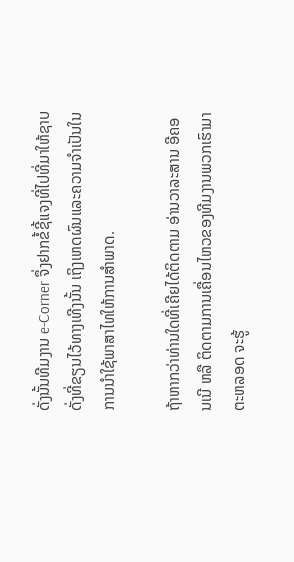ດັ່ງນັ້ນທີມງານ e-Corner ຈຶ່ງຢາກຂໍ້ຊີ້ແຈງທີ່ໄປທີ່ມາໃຫ້ຊາບດັ່ງທີ່ຂຽນໄວ້ທາງເທີງນັ້ນ ເຖິງເຫດຜົນແລະຄວາມຈຳເປັນໃນການນຳໃຊ້ພາສາໄທໃຫ້ການສຳພາດ.

ຖ້າຫາກວ່າທ່ານໃດທີ່ເຄີຍໄດ້ຕິດຕາມ ອ່ານວາລະສານ ອີຄອນເນີ ຫລື ຕິດຕາມການເຄື່ອນໄຫວຂອງທີມງານພວກເຮົາມາຕະຫລອດ ຈະຮູ້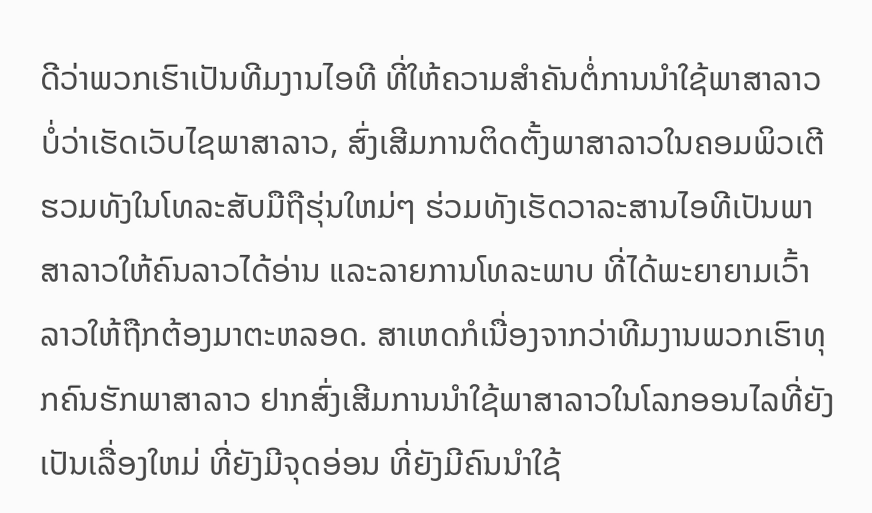ດີວ່າພວກເຮົາເປັນທີມງານໄອທີ ທີ່ໃຫ້ຄວາມສຳຄັນຕໍ່ການນຳໃຊ້ພາສາລາວ ບໍ່ວ່າເຮັດເວັບໄຊພາສາລາວ, ສົ່ງເສີມການຕິດຕັ້ງພາສາລາວໃນຄອມພິວເຕີ ຮວມທັງໃນໂທລະສັບມືຖືຮຸ່ນໃຫມ່ໆ ຮ່ວມທັງເຮັດວາລະສານໄອທີເປັນພາສາລາວໃຫ້ຄົນລາວໄດ້ອ່ານ ແລະລາຍການໂທລະພາບ ທີ່ໄດ້ພະຍາຍາມເວົ້າລາວໃຫ້ຖືກຕ້ອງມາຕະຫລອດ. ສາເຫດກໍເນື່ອງຈາກວ່າທີມງານພວກເຮົາທຸກຄົນຮັກພາສາລາວ ຢາກສົ່ງເສີມການນຳໃຊ້ພາສາລາວໃນໂລກອອນໄລທີ່ຍັງເປັນເລື່ອງໃຫມ່ ທີ່ຍັງມີຈຸດອ່ອນ ທີ່ຍັງມີຄົນນຳໃຊ້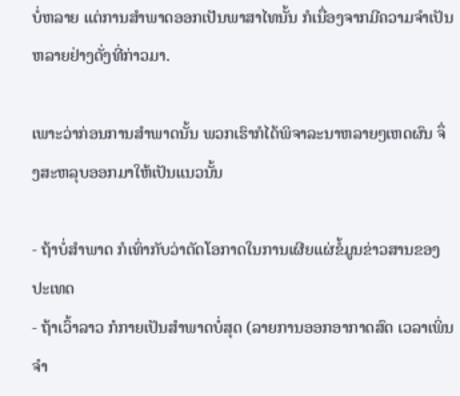ບໍ່ຫລາຍ ແຕ່ການສຳພາດອອກເປັນພາສາໄທນັ້ນ ກໍເນື່ອງຈາກມີຄວາມຈຳເປັນຫລາຍຢ່າງດັ່ງທີ່ກ່າວມາ.

ເພາະວ່າກ່ອນການສຳພາດນັ້ນ ພວກເຮົາກໍໄດ້ພິຈາລະນາຫລາຍໆເຫດຜົນ ຈຶ່ງສະຫລຸບອອກມາໃຫ້ເປັນແນວນັ້ນ

- ຖ້າບໍ່ສຳພາດ ກໍເທົ່າກັບວ່າຕັດໂອກາດໃນການເຜີຍແຜ່ຂໍ້ມູນຂ່າວສານຂອງປະເທດ
- ຖ້າເວົ້າລາວ ກໍກາຍເປັນສຳພາດບໍ່ສຸດ (ລາຍການອອກອາກາດສົດ ເວລາເພິ່ນຈຳ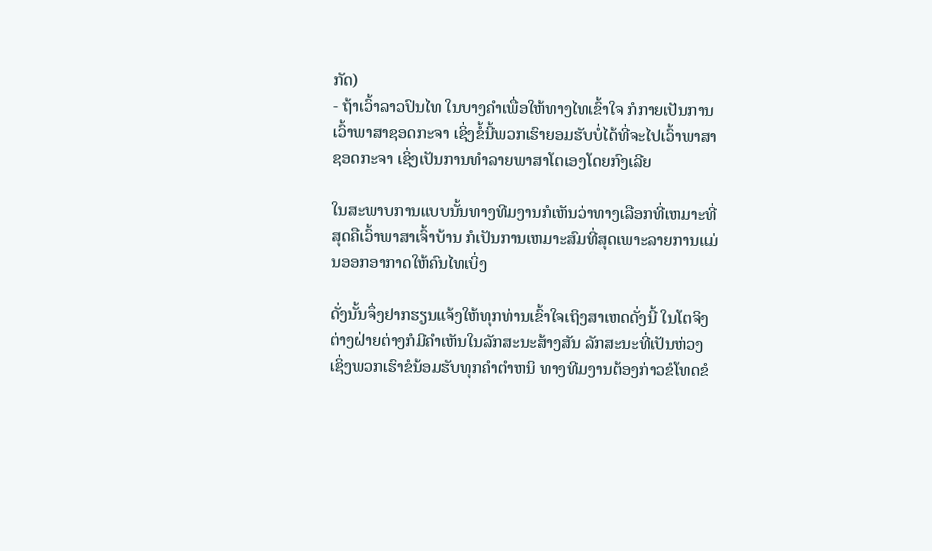ກັດ)
- ຖ້າເວົ້າລາວປົນໄທ ໃນບາງຄຳເພື່ອໃຫ້ທາງໄທເຂົ້າໃຈ ກໍກາຍເປັນການເວົ້າພາສາຊອດກະຈາ ເຊິ່ງຂໍ້ນີ້ພວກເຮົາຍອມຮັບບໍ່ໄດ້ທີ່ຈະໄປເວົ້າພາສາຊອດກະຈາ ເຊິ່ງເປັນການທຳລາຍພາສາໂຕເອງໂດຍກົງເລີຍ

ໃນສະພາບການແບບນັ້ນທາງທີມງານກໍເຫັນວ່າທາງເລືອກທີ່ເຫມາະທີ່ສຸດຄືເວົ້າພາສາເຈົ້າບ້ານ ກໍເປັນການເຫມາະສົມທີ່ສຸດເພາະລາຍການແມ່ນອອກອາກາດໃຫ້ຄົນໄທເບິ່ງ

ດັ່ງນັ້ນຈຶ່ງຢາກຮຽນແຈ້ງໃຫ້ທຸກທ່ານເຂົ້າໃຈເຖິງສາເຫດດັ່ງນີ້ ໃນໂຕຈິງຕ່າງຝ່າຍຕ່າງກໍມີຄຳເຫັນໃນລັກສະນະສ້າງສັນ ລັກສະນະທີ່ເປັນຫ່ວງ ເຊິ່ງພວກເຮົາຂໍນ້ອມຮັບທຸກຄຳຕຳຫນິ ທາງທີມງານຕ້ອງກ່າວຂໍໂທດຂໍ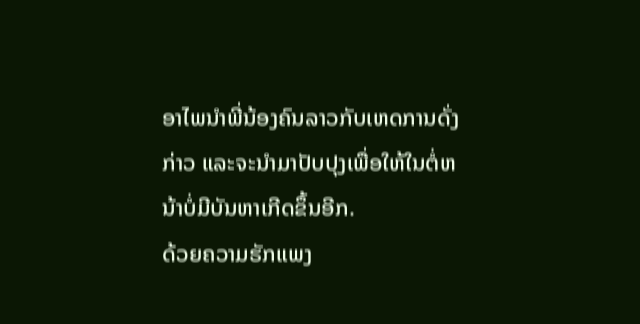ອາໄພນຳພີ່ນ້ອງຄົນລາວກັບເຫດການດັ່ງກ່າວ ແລະຈະນຳມາປັບປຸງເພື່ອໃຫ້ໃນຕໍ່ຫນ້າບໍ່ມີບັນຫາເກີດຂຶ້ນອີກ.
ດ້ວຍຄວາມຮັກແພງ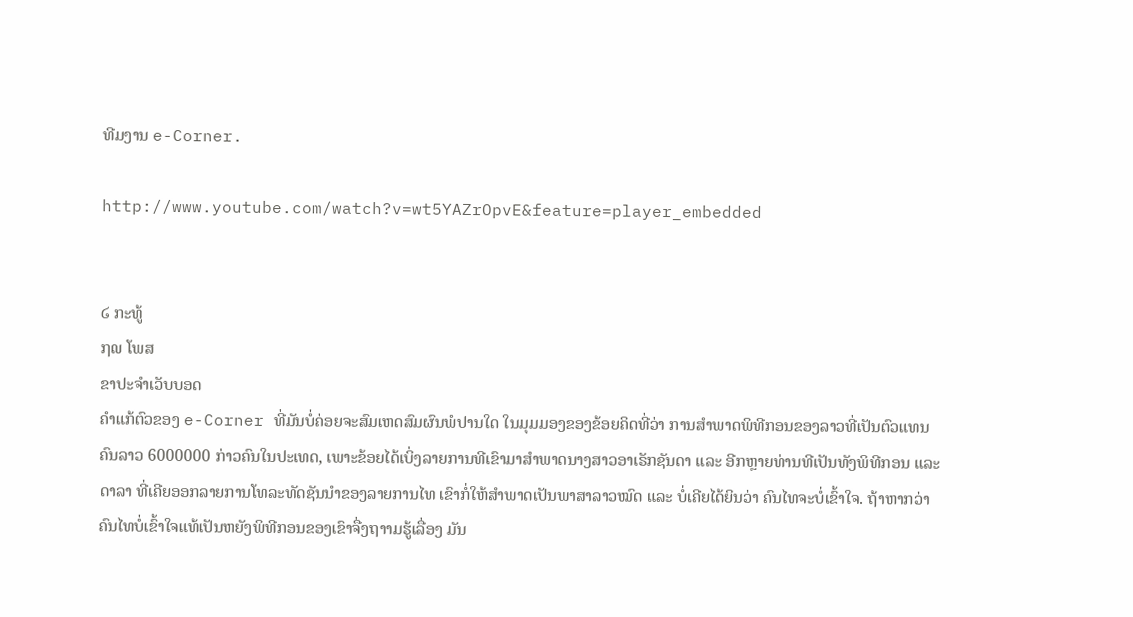ທີມງານ e-Corner.

http://www.youtube.com/watch?v=wt5YAZrOpvE&feature=player_embedded


໒ ກະທູ້
໗໙ ໂພສ
ຂາປະຈຳເວັບບອດ
ຄຳແກ້ຕົວຂອງ e-Corner ທີ່ມັນບໍ່ຄ່ອຍຈະສົມເຫດສົມຜົນພໍປານໃດ ໃນມຸມມອງຂອງຂ້ອຍຄິດທີ່ວ່າ ການສຳພາດພິທີກອນຂອງລາວທີ່ເປັນຕົວແທນຄົນລາວ 6000000 ກ່າວຄົນໃນປະເທດ, ເພາະຂ້ອຍໄດ້ເບິ່ງລາຍການທີເຂົາມາສຳພາດນາງສາວອາເຣັກຊັນດາ ແລະ ອີກຫຼາຍທ່ານທີເປັນທັງພິທີກອນ ແລະ ດາລາ ທີ່ເຄີຍອອກລາຍການໂທລະທັດຊັນນຳຂອງລາຍການໄທ ເຂົາກໍ່ໃຫ້ສຳພາດເປັນພາສາລາວໝົດ ແລະ ບໍ່ເຄີຍໄດ້ຍິນວ່າ ຄົນໄທຈະບໍ່ເຂົ້າໃຈ. ຖ້າຫາກວ່າ ຄົນໄທບໍ່ເຂົ້າໃຈແທ້ເປັນຫຍັງພິທີກອນຂອງເຂົາຈື່ງຖາາມຮູ້ເລື່ອງ ມັນ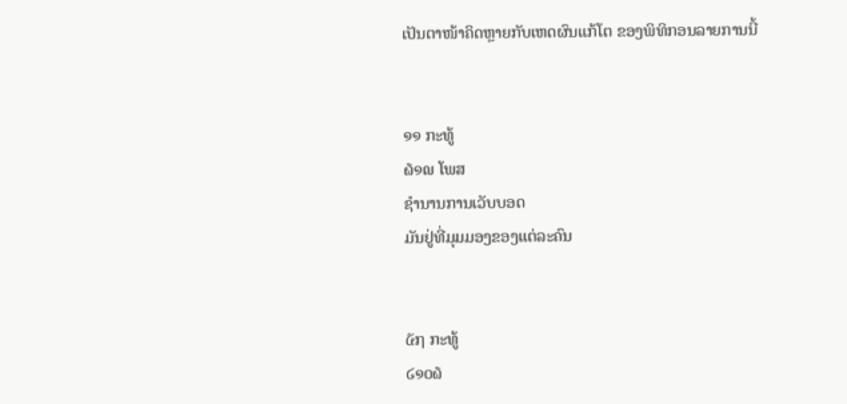ເປັນຕາໜ້າຄິດຫຼາຍກັບເຫດຜົນແກ້ໂຕ ຂອງພິທິກອນລາຍການນີ້


໑໑ ກະທູ້
໖໑໙ ໂພສ
ຊຳນານການເວັບບອດ
ມັນຢູ່ທີ່ມຸມມອງຂອງແຕ່ລະຄົນ


໕໗ ກະທູ້
໒໑໐໖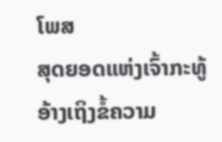ໂພສ
ສຸດຍອດແຫ່ງເຈົ້າກະທູ້
ອ້າງເຖິງຂໍ້ຄວາມ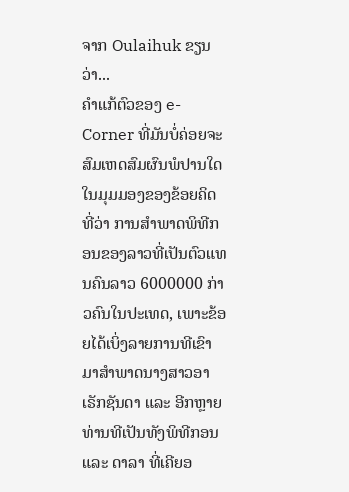ຈາກ Oulaihuk ຂຽນວ່າ...
ຄຳແກ້ຕົວຂອງ e-Corner ທີ່ມັນບໍ່ຄ່ອຍຈະສົມເຫດສົມຜົນພໍປານໃດ ໃນມຸມມອງຂອງຂ້ອຍຄິດທີ່ວ່າ ການສຳພາດພິທີກອນຂອງລາວທີ່ເປັນຕົວແທນຄົນລາວ 6000000 ກ່າວຄົນໃນປະເທດ, ເພາະຂ້ອຍໄດ້ເບິ່ງລາຍການທີເຂົາມາສຳພາດນາງສາວອາເຣັກຊັນດາ ແລະ ອີກຫຼາຍທ່ານທີເປັນທັງພິທີກອນ ແລະ ດາລາ ທີ່ເຄີຍອ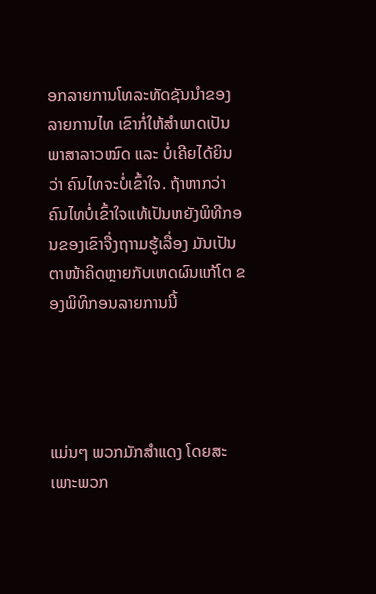ອກລາຍການໂທລະທັດຊັນນຳຂອງລາຍການໄທ ເຂົາກໍ່ໃຫ້ສຳພາດເປັນພາສາລາວໝົດ ແລະ ບໍ່ເຄີຍໄດ້ຍິນວ່າ ຄົນໄທຈະບໍ່ເຂົ້າໃຈ. ຖ້າຫາກວ່າ ຄົນໄທບໍ່ເຂົ້າໃຈແທ້ເປັນຫຍັງພິທີກອນຂອງເຂົາຈື່ງຖາາມຮູ້ເລື່ອງ ມັນເປັນຕາໜ້າຄິດຫຼາຍກັບເຫດຜົນແກ້ໂຕ ຂອງພິທິກອນລາຍການນີ້




ແມ່ນໆ ພວກມັກສຳແດງ ໂດຍສະເພາະພວກ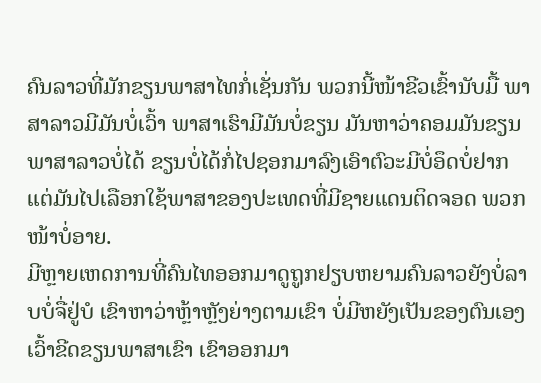ຄົນລາວທີ່ມັກຂຽນພາສາໄທກໍ່ເຊັ່ນກັນ ພວກນີ້ໜ້າຂີວເຂົ້ານັບມື້ ພາສາລາວມີມັນບໍ່ເວົ້າ ພາສາເຮົາມີມັນບໍ່ຂຽນ ມັນຫາວ່າຄອມມັນຂຽນພາສາລາວບໍ່ໄດ້ ຂຽນບໍ່ໄດ້ກໍ່ໄປຊອກມາລົງເອົາຕົວະມີບໍ່ອຶດບໍ່ຢາກ ແຕ່ມັນໄປເລືອກໃຊ້ພາສາຂອງປະເທດທີ່ມີຊາຍແດນຕິດຈອດ ພວກໜ້າບໍ່ອາຍ.
ມີຫຼາຍເຫດການທີ່ຄົນໄທອອກມາດູຖູກຢຽບຫຍາມຄົນລາວຍັງບໍ່ລາບບໍ່ຈື່ຢູ່ບໍ ເຂົາຫາວ່າຫຼ້າຫຼັງຍ່າງຕາມເຂົາ ບໍ່ມີຫຍັງເປັນຂອງຕົນເອງ ເວົ້າຂີດຂຽນພາສາເຂົາ ເຂົາອອກມາ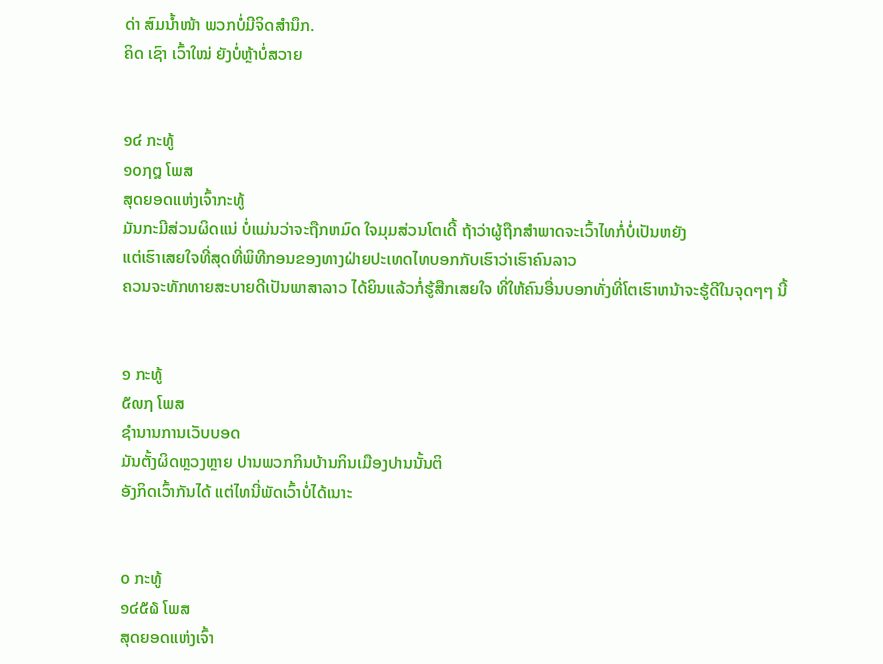ດ່າ ສົມນ້ຳໜ້າ ພວກບໍ່ມີຈິດສຳນຶກ.
ຄິດ ເຊົາ ເວົ້າໃໝ່ ຍັງບໍ່ຫຼ້າບໍ່ສວາຍ


໑໔ ກະທູ້
໑໐໗໘ ໂພສ
ສຸດຍອດແຫ່ງເຈົ້າກະທູ້
ມັນກະມີສ່ວນຜິດແນ່ ບໍ່ແມ່ນວ່າຈະຖືກຫມົດ ໃຈມຸມສ່ວນໂຕເດີ້ ຖ້າວ່າຜູ້ຖືກສຳພາດຈະເວົ້າໄທກໍ່ບໍ່ເປັນຫຍັງ
ແຕ່ເຮົາເສຍໃຈທີ່ສຸດທີ່ພິທີກອນຂອງທາງຝ່າຍປະເທດໄທບອກກັບເຮົາວ່າເຮົາຄົນລາວ
ຄວນຈະທັກທາຍສະບາຍດີເປັນພາສາລາວ ໄດ້ຍິນແລ້ວກໍ່ຮູ້ສືກເສຍໃຈ ທີ່ໃຫ້ຄົນອື່ນບອກທັ່ງທີ່ໂຕເຮົາຫນ້າຈະຮູ້ດີໃນຈຸດໆໆ ນີ້


໑ ກະທູ້
໕໙໗ ໂພສ
ຊຳນານການເວັບບອດ
ມັນຕັ້ງຜິດຫຼວງຫຼາຍ ປານພວກກິນບ້ານກິນເມືອງປານນັ້ນຕິ
ອັງກິດເວົ້າກັນໄດ້ ແຕ່ໄທນີ່ພັດເວົ້າບໍ່ໄດ້ເນາະ


໐ ກະທູ້
໑໔໕໖ ໂພສ
ສຸດຍອດແຫ່ງເຈົ້າ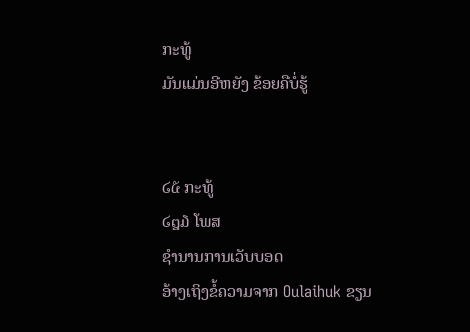ກະທູ້
ມັນແມ່ນອີຫຍັງ ຂ້ອຍຄືບໍ່ຮູ້


໒໕ ກະທູ້
໒໘໓ ໂພສ
ຊຳນານການເວັບບອດ
ອ້າງເຖິງຂໍ້ຄວາມຈາກ Oulaihuk ຂຽນ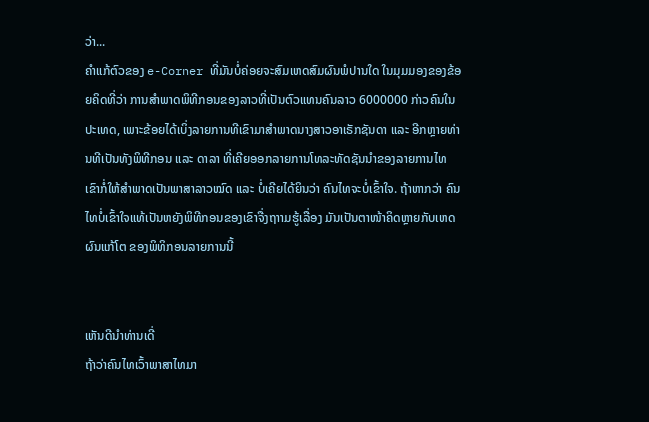ວ່າ...
ຄຳແກ້ຕົວຂອງ e-Corner ທີ່ມັນບໍ່ຄ່ອຍຈະສົມເຫດສົມຜົນພໍປານໃດ ໃນມຸມມອງຂອງຂ້ອຍຄິດທີ່ວ່າ ການສຳພາດພິທີກອນຂອງລາວທີ່ເປັນຕົວແທນຄົນລາວ 6000000 ກ່າວຄົນໃນປະເທດ, ເພາະຂ້ອຍໄດ້ເບິ່ງລາຍການທີເຂົາມາສຳພາດນາງສາວອາເຣັກຊັນດາ ແລະ ອີກຫຼາຍທ່ານທີເປັນທັງພິທີກອນ ແລະ ດາລາ ທີ່ເຄີຍອອກລາຍການໂທລະທັດຊັນນຳຂອງລາຍການໄທ ເຂົາກໍ່ໃຫ້ສຳພາດເປັນພາສາລາວໝົດ ແລະ ບໍ່ເຄີຍໄດ້ຍິນວ່າ ຄົນໄທຈະບໍ່ເຂົ້າໃຈ. ຖ້າຫາກວ່າ ຄົນໄທບໍ່ເຂົ້າໃຈແທ້ເປັນຫຍັງພິທີກອນຂອງເຂົາຈື່ງຖາາມຮູ້ເລື່ອງ ມັນເປັນຕາໜ້າຄິດຫຼາຍກັບເຫດຜົນແກ້ໂຕ ຂອງພິທິກອນລາຍການນີ້


ເຫັນດີນຳທ່ານເດີ່
ຖ້າວ່າຄົນໄທເວົ້າພາສາໄທມາ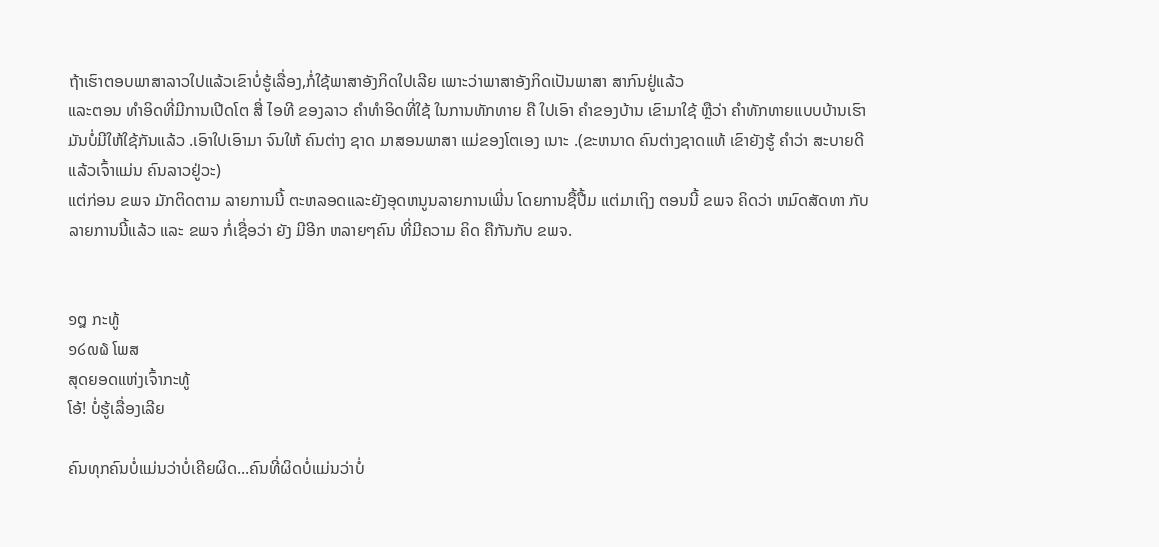ຖ້າເຮົາຕອບພາສາລາວໃປແລ້ວເຂົາບໍ່ຮູ້ເລື່ອງ,ກໍ່ໃຊ້ພາສາອັງກິດໃປເລີຍ ເພາະວ່າພາສາອັງກິດເປັນພາສາ ສາກົນຢູ່ແລ້ວ
ແລະຕອນ ທຳອິດທີ່ມີການເປີດໂຕ ສື່ ໄອທີ ຂອງລາວ ຄຳທຳອິດທີ່ໃຊ້ ໃນການທັກທາຍ ຄື ໃປເອົາ ຄຳຂອງບ້ານ ເຂົາມາໃຊ້ ຫຼືວ່າ ຄຳທັກທາຍແບບບ້ານເຮົາມັນບໍ່ມີໃຫ້ໃຊ້ກັນແລ້ວ .ເອົາໃປເອົາມາ ຈົນໃຫ້ ຄົນຕ່າງ ຊາດ ມາສອນພາສາ ແມ່ຂອງໂຕເອງ ເນາະ .(ຂະຫນາດ ຄົນຕ່າງຊາດແທ້ ເຂົາຍັງຮູ້ ຄຳວ່າ ສະບາຍດີ ແລ້ວເຈົ້າແມ່ນ ຄົນລາວຢູ່ວະ)
ແຕ່ກ່ອນ ຂພຈ ມັກຕິດຕາມ ລາຍການນີ້ ຕະຫລອດແລະຍັງອຸດຫນູນລາຍການເພີ່ນ ໂດຍການຊື້ປື້ມ ແຕ່ມາເຖິງ ຕອນນີ້ ຂພຈ ຄິດວ່າ ຫມົດສັດທາ ກັບ ລາຍການນີ້ແລ້ວ ແລະ ຂພຈ ກໍ່ເຊື່ອວ່າ ຍັງ ມີອີກ ຫລາຍໆຄົນ ທີ່ມີຄວາມ ຄິດ ຄືກັນກັບ ຂພຈ.


໑໘ ກະທູ້
໑໒໙໖ ໂພສ
ສຸດຍອດແຫ່ງເຈົ້າກະທູ້
ໂອ້! ບໍ່ຮູ້ເລື່ອງເລີຍ

ຄົນທຸກຄົນບໍ່ແມ່ນວ່າບໍ່ເຄີຍຜິດ...ຄົນທີ່ຜິດບໍ່ແມ່ນວ່າບໍ່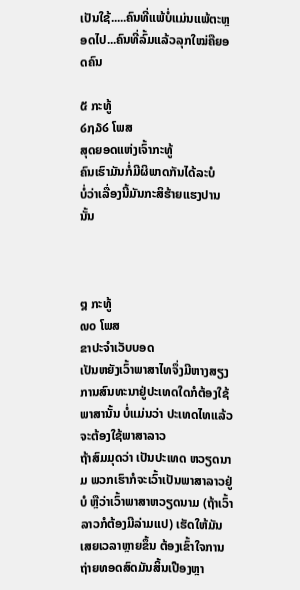ເປັນໃຊ້.....ຄົນທີ່ແພ້ບໍ່ແມ່ນແພ້ຕະຫຼອດໄປ...ຄົນທີ່ລົ້ມແລ້ວລຸກໃໝ່ຄືຍອດຄົນ

໕ ກະທູ້
໒໗໓໒ ໂພສ
ສຸດຍອດແຫ່ງເຈົ້າກະທູ້
ຄົນເຮົາມັນກໍ່ມີຜິພາດກັນໄດ້ລະບໍ
ບໍ່ວ່າເລື່ອງນີ້ມັນກະສິຮ້າຍແຮງປານນັ້ນ



໘ ກະທູ້
໙໐ ໂພສ
ຂາປະຈຳເວັບບອດ
ເປັນຫຍັງເວົ້າພາສາໄທຈຶ່ງມີຫາງສຽງ
ການສົນທະນາຢູ່ປະເທດໃດກໍຕ້ອງໃຊ້ພາສານັ້ນ ບໍ່ແມ່ນວ່າ ປະເທດໄທແລ້ວຈະຕ້ອງໃຊ້ພາສາລາວ
ຖ້າສົມມຸດວ່າ ເປັນປະເທດ ຫວຽດນາມ ພວກເຮົາກໍຈະເວົ້າເປັນພາສາລາວຢູ່ບໍ ຫຼືວ່າເວົ້າພາສາຫວຽດນາມ (ຖ້າເວົ້າລາວກໍຕ້ອງມີລ່າມແປ) ເຮັດໃຫ້ມັນເສຍເວລາຫຼາຍຂຶ້ນ ຕ້ອງເຂົ້າໃຈການຖ່າຍທອດສົດມັນສິ້ນເປືອງຫຼາ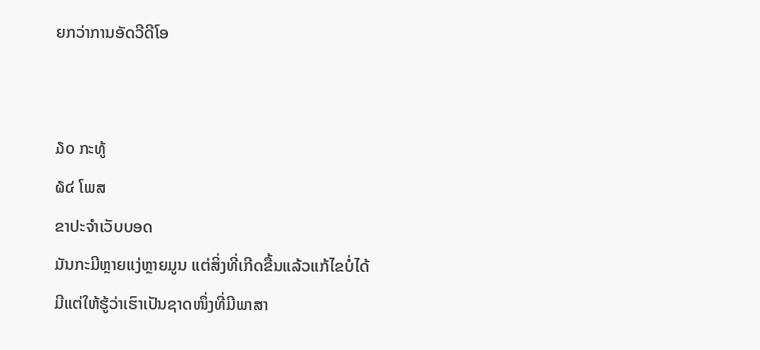ຍກວ່າການອັດວີດີໂອ


໓໐ ກະທູ້
໖໔ ໂພສ
ຂາປະຈຳເວັບບອດ
ມັນກະມີຫຼາຍແງ່ຫຼາຍມູນ ແຕ່ສິ່ງທີ່ເກີດຂື້ນແລ້ວແກ້ໄຂບໍ່ໄດ້ ມີແຕ່ໃຫ້ຮູ້ວ່າເຮົາເປັນຊາດໜຶ່ງທີ່ມີພາສາ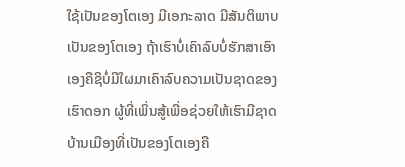ໃຊ້ເປັນຂອງໂຕເອງ ມີເອກະລາດ ມີສັນຕິພາບເປັນຂອງໂຕເອງ ຖ້າເຮົາບໍ່ເຄົາລົບບໍ່ຮັກສາເອົາເອງຄືຊິບໍ່ມີໃຜມາເຄົາລົບຄວາມເປັນຊາດຂອງເຮົາດອກ ຜູ້ທີ່ເພິ່ນສູ້ເພື່ອຊ່ວຍໃຫ້ເຮົາມີຊາດບ້ານເມືອງທີ່ເປັນຂອງໂຕເອງຄື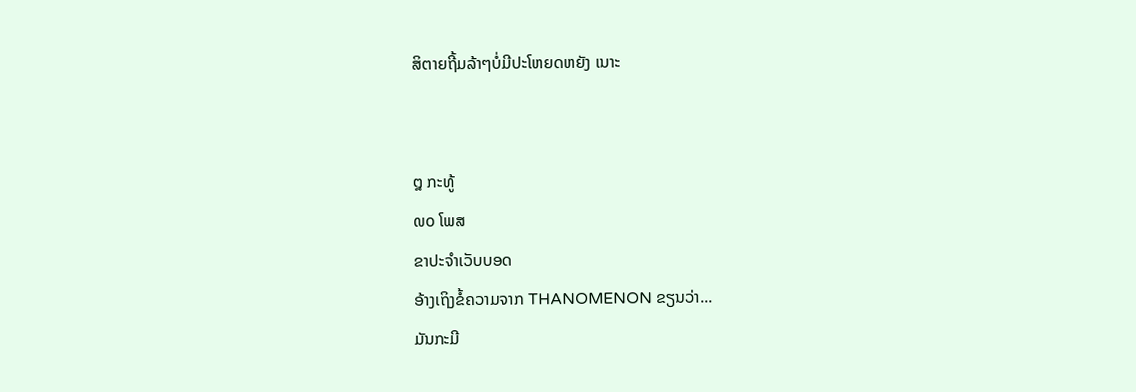ສິຕາຍຖີ້ມລ້າໆບໍ່ມີປະໂຫຍດຫຍັງ ເນາະ


໘ ກະທູ້
໙໐ ໂພສ
ຂາປະຈຳເວັບບອດ
ອ້າງເຖິງຂໍ້ຄວາມຈາກ THANOMENON ຂຽນວ່າ...
ມັນກະມີ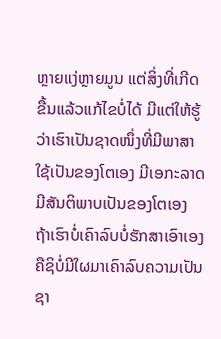ຫຼາຍແງ່ຫຼາຍມູນ ແຕ່ສິ່ງທີ່ເກີດຂື້ນແລ້ວແກ້ໄຂບໍ່ໄດ້ ມີແຕ່ໃຫ້ຮູ້ວ່າເຮົາເປັນຊາດໜຶ່ງທີ່ມີພາສາໃຊ້ເປັນຂອງໂຕເອງ ມີເອກະລາດ ມີສັນຕິພາບເປັນຂອງໂຕເອງ ຖ້າເຮົາບໍ່ເຄົາລົບບໍ່ຮັກສາເອົາເອງຄືຊິບໍ່ມີໃຜມາເຄົາລົບຄວາມເປັນຊາ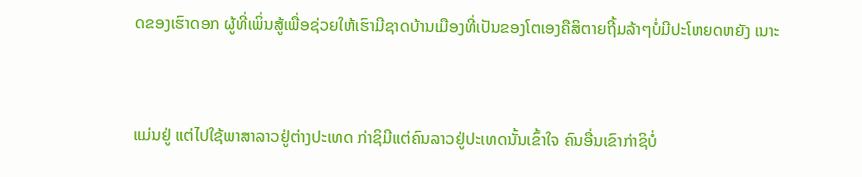ດຂອງເຮົາດອກ ຜູ້ທີ່ເພິ່ນສູ້ເພື່ອຊ່ວຍໃຫ້ເຮົາມີຊາດບ້ານເມືອງທີ່ເປັນຂອງໂຕເອງຄືສິຕາຍຖີ້ມລ້າໆບໍ່ມີປະໂຫຍດຫຍັງ ເນາະ



ແມ່ນຢູ່ ແຕ່ໄປໃຊ້ພາສາລາວຢູ່ຕ່າງປະເທດ ກ່າຊິມີແຕ່ຄົນລາວຢູ່ປະເທດນັ້ນເຂົ້າໃຈ ຄົນອື່ນເຂົາກ່າຊິບໍ່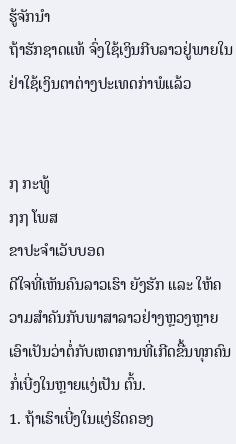ຮູ້ຈັກນຳ
ຖ້າຮັກຊາດແທ້ ຈົ່ງໃຊ້ເງິນກີບລາວຢູ່ພາຍໃນ ຢ່າໃຊ້ເງິນຕາຕ່າງປະເທດກ່າພໍແລ້ວ


໗ ກະທູ້
໗໗ ໂພສ
ຂາປະຈຳເວັບບອດ
ດີໃຈທີ່ເຫັນຄົນລາວເຮົາ ຍັງຮັກ ແລະ ໃຫ້ຄວາມສຳຄັນກັບພາສາລາວຢ່າງຫຼວງຫຼາຍ ເອົາເປັນວ່າຕໍ່ກັບເຫດການທີ່ເກີດຂື້ນທຸກຄົນກໍ່ເບີ່ງໃນຫຼາຍແງ່ເປັນ ຕົ້ນ.
1. ຖ້າເຮົາເບີ່ງໃນແງ່ຮິດຄອງ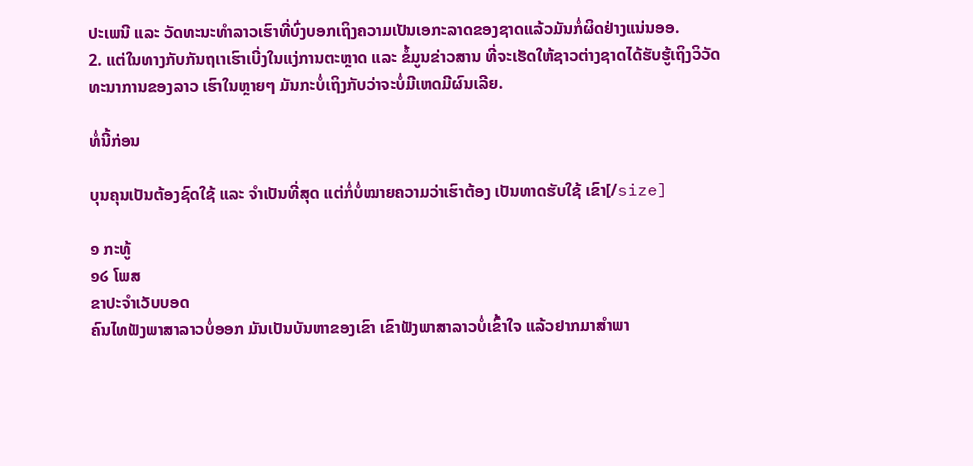ປະເພນີ ແລະ ວັດທະນະທຳລາວເຮົາທີ່ບົ່ງບອກເຖິງຄວາມເປັນເອກະລາດຂອງຊາດແລ້ວມັນກໍ່ຜິດຢ່າງແນ່ນອອ.
2. ແຕ່ໃນທາງກັບກັນຖເາເຮົາເບີ່ງໃນແງ່ການຕະຫຼາດ ແລະ ຂໍ້ມູນຂ່າວສານ ທີ່ຈະເຮັດໃຫ້ຊາວຕ່າງຊາດໄດ້ຮັບຮູ້ເຖິງວິວັດທະນາການຂອງລາວ ເຮົາໃນຫຼາຍໆ ມັນກະບໍ່ເຖິງກັບວ່າຈະບໍ່ມີເຫດມີຜົນເລີຍ.

ທໍ່ນີ້ກ່ອນ

ບຸນຄຸນເປັນຕ້ອງຊົດໃຊ້ ແລະ ຈຳເປັນທີ່ສຸດ ແຕ່ກໍ່ບໍ່ໝາຍຄວາມວ່າເຮົາຕ້ອງ ເປັນທາດຮັບໃຊ້ ເຂົາ[/size]

໑ ກະທູ້
໑໒ ໂພສ
ຂາປະຈຳເວັບບອດ
ຄົນໄທຟັງພາສາລາວບໍ່ອອກ ມັນເປັນບັນຫາຂອງເຂົາ ເຂົາຟັງພາສາລາວບໍ່ເຂົ້າໃຈ ແລ້ວຢາກມາສໍາພາ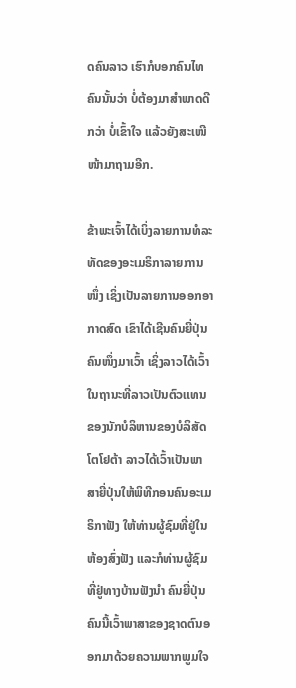ດຄົນລາວ ເຮົາກໍບອກຄົນໄທຄົນນັ້ນວ່າ ບໍ່ຕ້ອງມາສໍາພາດດີກວ່າ ບໍ່ເຂົ້າໃຈ ແລ້ວຍັງສະເໜີໜ້າມາຖາມອີກ.

ຂ້າພະເຈົ້າໄດ້ເບິ່ງລາຍການທໍລະທັດຂອງອະເມຣິກາລາຍການໜຶ່ງ ເຊິ່ງເປັນລາຍການອອກອາກາດສົດ ເຂົາໄດ້ເຊີນຄົນຍີ່ປຸ່ນຄົນໜຶ່ງມາເວົ້າ ເຊິ່ງລາວໄດ້ເວົ້າໃນຖານະທີ່ລາວເປັນຕົວແທນຂອງນັກບໍລິຫານຂອງບໍລິສັດໂຕໂຢຕ້າ ລາວໄດ້ເວົ້າເປັນພາສາຍີ່ປຸ່ນໃຫ້ພິທີກອນຄົນອະເມຣິກາຟັງ ໃຫ້ທ່ານຜູ້ຊົມທີ່ຢູ່ໃນຫ້ອງສົ່ງຟັງ ແລະກໍທ່ານຜູ້ຊົມທີ່ຢູ່ທາງບ້ານຟັງນໍາ ຄົນຍີ່ປຸ່ນຄົນນີ້ເວົ້າພາສາຂອງຊາດຕົນອອກມາດ້ວຍຄວາມພາກພູມໃຈ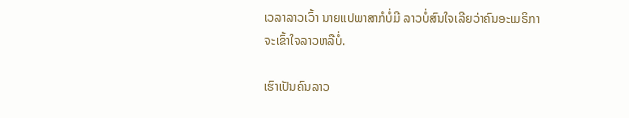ເວລາລາວເວົ້າ ນາຍແປພາສາກໍບໍ່ມີ ລາວບໍ່ສົນໃຈເລີຍວ່າຄົນອະເມຣິກາຈະເຂົ້າໃຈລາວຫລືບໍ່.

ເຮົາເປັນຄົນລາວ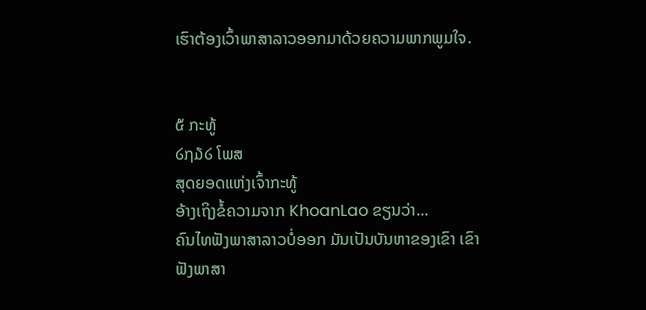ເຮົາຕ້ອງເວົ້າພາສາລາວອອກມາດ້ວຍຄວາມພາກພູມໃຈ.


໕ ກະທູ້
໒໗໓໒ ໂພສ
ສຸດຍອດແຫ່ງເຈົ້າກະທູ້
ອ້າງເຖິງຂໍ້ຄວາມຈາກ KhoanLao ຂຽນວ່າ...
ຄົນໄທຟັງພາສາລາວບໍ່ອອກ ມັນເປັນບັນຫາຂອງເຂົາ ເຂົາຟັງພາສາ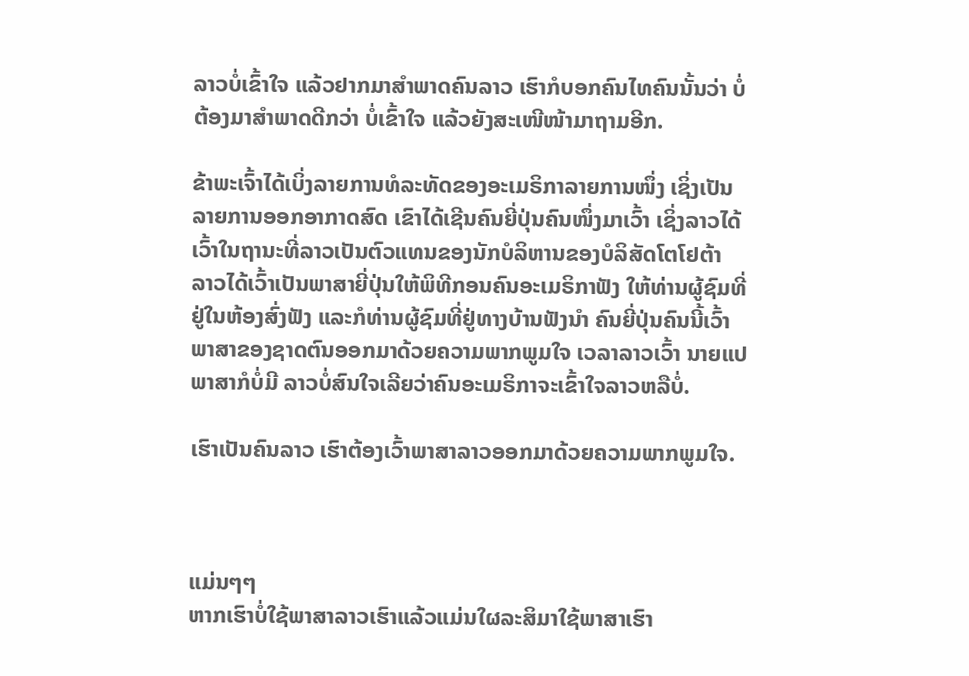ລາວບໍ່ເຂົ້າໃຈ ແລ້ວຢາກມາສໍາພາດຄົນລາວ ເຮົາກໍບອກຄົນໄທຄົນນັ້ນວ່າ ບໍ່ຕ້ອງມາສໍາພາດດີກວ່າ ບໍ່ເຂົ້າໃຈ ແລ້ວຍັງສະເໜີໜ້າມາຖາມອີກ.

ຂ້າພະເຈົ້າໄດ້ເບິ່ງລາຍການທໍລະທັດຂອງອະເມຣິກາລາຍການໜຶ່ງ ເຊິ່ງເປັນລາຍການອອກອາກາດສົດ ເຂົາໄດ້ເຊີນຄົນຍີ່ປຸ່ນຄົນໜຶ່ງມາເວົ້າ ເຊິ່ງລາວໄດ້ເວົ້າໃນຖານະທີ່ລາວເປັນຕົວແທນຂອງນັກບໍລິຫານຂອງບໍລິສັດໂຕໂຢຕ້າ ລາວໄດ້ເວົ້າເປັນພາສາຍີ່ປຸ່ນໃຫ້ພິທີກອນຄົນອະເມຣິກາຟັງ ໃຫ້ທ່ານຜູ້ຊົມທີ່ຢູ່ໃນຫ້ອງສົ່ງຟັງ ແລະກໍທ່ານຜູ້ຊົມທີ່ຢູ່ທາງບ້ານຟັງນໍາ ຄົນຍີ່ປຸ່ນຄົນນີ້ເວົ້າພາສາຂອງຊາດຕົນອອກມາດ້ວຍຄວາມພາກພູມໃຈ ເວລາລາວເວົ້າ ນາຍແປພາສາກໍບໍ່ມີ ລາວບໍ່ສົນໃຈເລີຍວ່າຄົນອະເມຣິກາຈະເຂົ້າໃຈລາວຫລືບໍ່.

ເຮົາເປັນຄົນລາວ ເຮົາຕ້ອງເວົ້າພາສາລາວອອກມາດ້ວຍຄວາມພາກພູມໃຈ.



ແມ່ນໆໆ
ຫາກເຮົາບໍ່ໃຊ້ພາສາລາວເຮົາແລ້ວແມ່ນໃຜລະສິມາໃຊ້ພາສາເຮົາ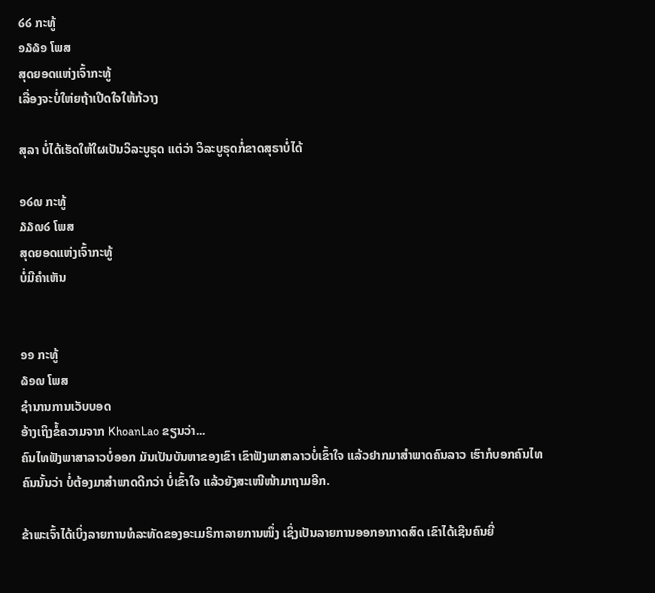໒໒ ກະທູ້
໑໓໖໑ ໂພສ
ສຸດຍອດແຫ່ງເຈົ້າກະທູ້
ເລື່ອງຈະບໍ່ໃຫ່ຍຖ້າເປີດໃຈໃຫ້ກ້ວາງ

ສຸລາ ບໍ່ໄດ້ເຮັດໃຫ້ໃຜເປັນວິລະບູຣຸດ ແຕ່ວ່າ ວິລະບູຣຸດກໍ່ຂາດສຸຣາບໍ່ໄດ້

໑໒໙ ກະທູ້
໓໓໙໒ ໂພສ
ສຸດຍອດແຫ່ງເຈົ້າກະທູ້
ບໍ່ມີຄຳເຫັນ


໑໑ ກະທູ້
໖໑໙ ໂພສ
ຊຳນານການເວັບບອດ
ອ້າງເຖິງຂໍ້ຄວາມຈາກ KhoanLao ຂຽນວ່າ...
ຄົນໄທຟັງພາສາລາວບໍ່ອອກ ມັນເປັນບັນຫາຂອງເຂົາ ເຂົາຟັງພາສາລາວບໍ່ເຂົ້າໃຈ ແລ້ວຢາກມາສໍາພາດຄົນລາວ ເຮົາກໍບອກຄົນໄທຄົນນັ້ນວ່າ ບໍ່ຕ້ອງມາສໍາພາດດີກວ່າ ບໍ່ເຂົ້າໃຈ ແລ້ວຍັງສະເໜີໜ້າມາຖາມອີກ.

ຂ້າພະເຈົ້າໄດ້ເບິ່ງລາຍການທໍລະທັດຂອງອະເມຣິກາລາຍການໜຶ່ງ ເຊິ່ງເປັນລາຍການອອກອາກາດສົດ ເຂົາໄດ້ເຊີນຄົນຍີ່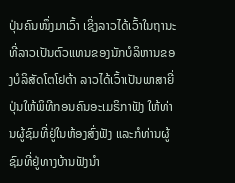ປຸ່ນຄົນໜຶ່ງມາເວົ້າ ເຊິ່ງລາວໄດ້ເວົ້າໃນຖານະທີ່ລາວເປັນຕົວແທນຂອງນັກບໍລິຫານຂອງບໍລິສັດໂຕໂຢຕ້າ ລາວໄດ້ເວົ້າເປັນພາສາຍີ່ປຸ່ນໃຫ້ພິທີກອນຄົນອະເມຣິກາຟັງ ໃຫ້ທ່ານຜູ້ຊົມທີ່ຢູ່ໃນຫ້ອງສົ່ງຟັງ ແລະກໍທ່ານຜູ້ຊົມທີ່ຢູ່ທາງບ້ານຟັງນໍາ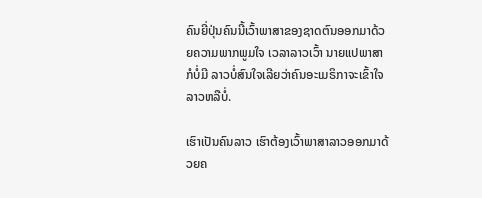ຄົນຍີ່ປຸ່ນຄົນນີ້ເວົ້າພາສາຂອງຊາດຕົນອອກມາດ້ວຍຄວາມພາກພູມໃຈ ເວລາລາວເວົ້າ ນາຍແປພາສາກໍບໍ່ມີ ລາວບໍ່ສົນໃຈເລີຍວ່າຄົນອະເມຣິກາຈະເຂົ້າໃຈລາວຫລືບໍ່.

ເຮົາເປັນຄົນລາວ ເຮົາຕ້ອງເວົ້າພາສາລາວອອກມາດ້ວຍຄ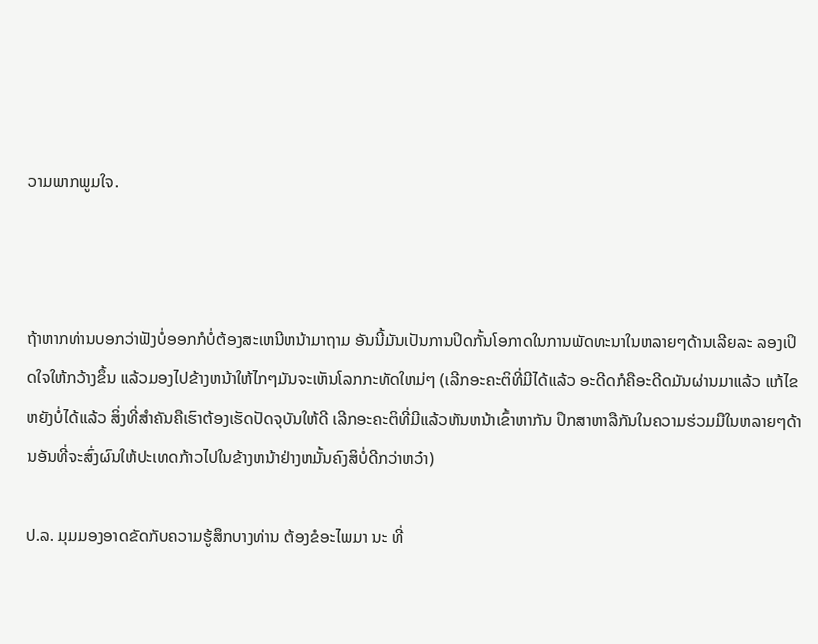ວາມພາກພູມໃຈ.



ຖ້າຫາກທ່ານບອກວ່າຟັງບໍ່ອອກກໍບໍ່ຕ້ອງສະເຫນີຫນ້າມາຖາມ ອັນນີ້ມັນເປັນການປິດກັ້ນໂອກາດໃນການພັດທະນາໃນຫລາຍໆດ້ານເລີຍລະ ລອງເປິດໃຈໃຫ້ກວ້າງຂຶ້ນ ແລ້ວມອງໄປຂ້າງຫນ້າໃຫ້ໄກໆມັນຈະເຫັນໂລກກະທັດໃຫມ່ໆ (ເລີກອະຄະຕິທີ່ມີໄດ້ແລ້ວ ອະດີດກໍຄືອະດີດມັນຜ່ານມາແລ້ວ ແກ້ໄຂຫຍັງບໍ່ໄດ້ແລ້ວ ສິ່ງທີ່ສຳຄັນຄືເຮົາຕ້ອງເຮັດປັດຈຸບັນໃຫ້ດີ ເລີກອະຄະຕິທີ່ມີແລ້ວຫັນຫນ້າເຂົ້າຫາກັນ ປຶກສາຫາລືກັນໃນຄວາມຮ່ວມມືໃນຫລາຍໆດ້ານອັນທີ່ຈະສົ່ງຜົນໃຫ້ປະເທດກ້າວໄປໃນຂ້າງຫນ້າຢ່າງຫມັ້ນຄົງສິບໍ່ດີກວ່າຫວ໋າ)

ປ.ລ. ມຸມມອງອາດຂັດກັບຄວາມຮູ້ສຶກບາງທ່ານ ຕ້ອງຂໍອະໄພມາ ນະ ທີ່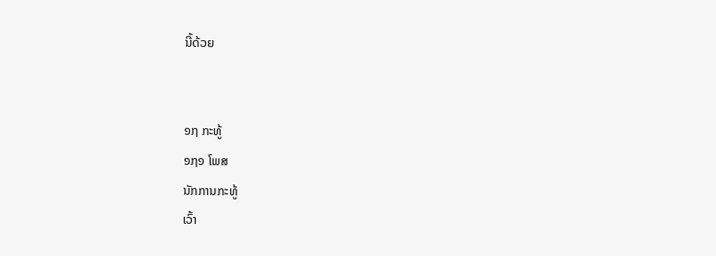ນີ້ດ້ວຍ


໑໗ ກະທູ້
໑໗໑ ໂພສ
ນັກການກະທູ້
ເວົ້າ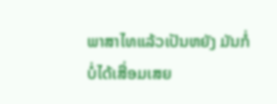ພາສາໄທແລ້ວເປັນຫຍັງ ມັນກໍ່ບໍ່ໄດ້ເສື່ອມເສຍ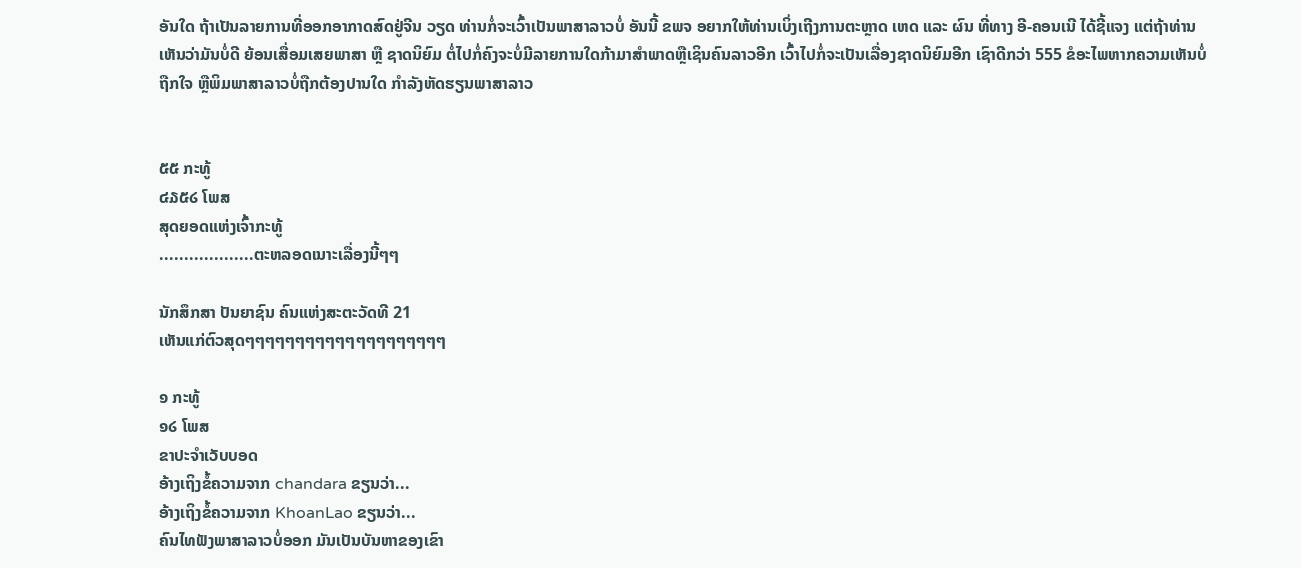ອັນໃດ ຖ້າເປັນລາຍການທີ່ອອກອາກາດສົດຢູ່ຈີນ ວຽດ ທ່ານກໍ່ຈະເວົ້າເປັນພາສາລາວບໍ່ ອັນນີ້ ຂພຈ ອຍາກໃຫ້ທ່ານເບິ່ງເຖີງການຕະຫຼາດ ເຫດ ແລະ ຜົນ ທີ່ທາງ ອີ-ຄອນເນີ ໄດ້ຊີ້ແຈງ ແຕ່ຖ້າທ່ານເຫັນວ່າມັນບໍ່ດີ ຍ້ອນເສື່ອມເສຍພາສາ ຫຼື ຊາດນິຍົມ ຕໍ່ໄປກໍ່ຄົງຈະບໍ່ມີລາຍການໃດກ້າມາສຳພາດຫຼືເຊິນຄົນລາວອີກ ເວົ້າໄປກໍ່ຈະເປັນເລື່ອງຊາດນິຍົມອີກ ເຊົາດີກວ່າ 555 ຂໍອະໄພຫາກຄວາມເຫັນບໍ່ຖືກໃຈ ຫຼືພິມພາສາລາວບໍ່ຖືກຕ້ອງປານໃດ ກຳລັງຫັດຮຽນພາສາລາວ


໕໕ ກະທູ້
໔໓໕໒ ໂພສ
ສຸດຍອດແຫ່ງເຈົ້າກະທູ້
...................ຕະຫລອດເນາະເລື່ອງນີ້ໆໆ

ນັກສຶກສາ ປັນຍາຊົນ ຄົນແຫ່ງສະຕະວັດທີ 21
ເຫັນແກ່ຕົວສຸດໆໆໆໆໆໆໆໆໆໆໆໆໆໆໆໆໆໆໆໆ

໑ ກະທູ້
໑໒ ໂພສ
ຂາປະຈຳເວັບບອດ
ອ້າງເຖິງຂໍ້ຄວາມຈາກ chandara ຂຽນວ່າ...
ອ້າງເຖິງຂໍ້ຄວາມຈາກ KhoanLao ຂຽນວ່າ...
ຄົນໄທຟັງພາສາລາວບໍ່ອອກ ມັນເປັນບັນຫາຂອງເຂົາ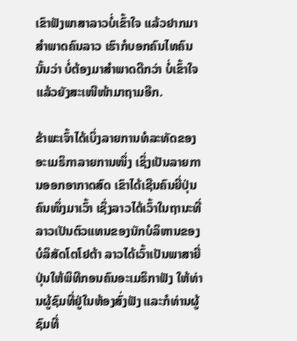ເຂົາຟັງພາສາລາວບໍ່ເຂົ້າໃຈ ແລ້ວຢາກມາສໍາພາດຄົນລາວ ເຮົາກໍບອກຄົນໄທຄົນນັ້ນວ່າ ບໍ່ຕ້ອງມາສໍາພາດດີກວ່າ ບໍ່ເຂົ້າໃຈ ແລ້ວຍັງສະເໜີໜ້າມາຖາມອີກ.

ຂ້າພະເຈົ້າໄດ້ເບິ່ງລາຍການທໍລະທັດຂອງອະເມຣິກາລາຍການໜຶ່ງ ເຊິ່ງເປັນລາຍການອອກອາກາດສົດ ເຂົາໄດ້ເຊີນຄົນຍີ່ປຸ່ນຄົນໜຶ່ງມາເວົ້າ ເຊິ່ງລາວໄດ້ເວົ້າໃນຖານະທີ່ລາວເປັນຕົວແທນຂອງນັກບໍລິຫານຂອງບໍລິສັດໂຕໂຢຕ້າ ລາວໄດ້ເວົ້າເປັນພາສາຍີ່ປຸ່ນໃຫ້ພິທີກອນຄົນອະເມຣິກາຟັງ ໃຫ້ທ່ານຜູ້ຊົມທີ່ຢູ່ໃນຫ້ອງສົ່ງຟັງ ແລະກໍທ່ານຜູ້ຊົມທີ່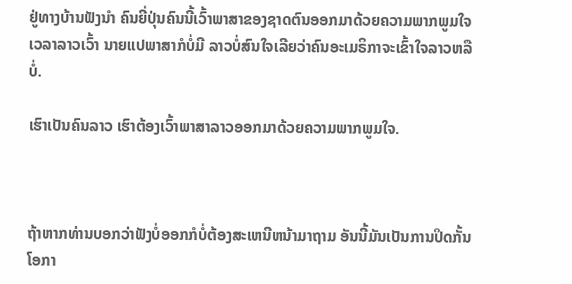ຢູ່ທາງບ້ານຟັງນໍາ ຄົນຍີ່ປຸ່ນຄົນນີ້ເວົ້າພາສາຂອງຊາດຕົນອອກມາດ້ວຍຄວາມພາກພູມໃຈ ເວລາລາວເວົ້າ ນາຍແປພາສາກໍບໍ່ມີ ລາວບໍ່ສົນໃຈເລີຍວ່າຄົນອະເມຣິກາຈະເຂົ້າໃຈລາວຫລືບໍ່.

ເຮົາເປັນຄົນລາວ ເຮົາຕ້ອງເວົ້າພາສາລາວອອກມາດ້ວຍຄວາມພາກພູມໃຈ.



ຖ້າຫາກທ່ານບອກວ່າຟັງບໍ່ອອກກໍບໍ່ຕ້ອງສະເຫນີຫນ້າມາຖາມ ອັນນີ້ມັນເປັນການປິດກັ້ນໂອກາ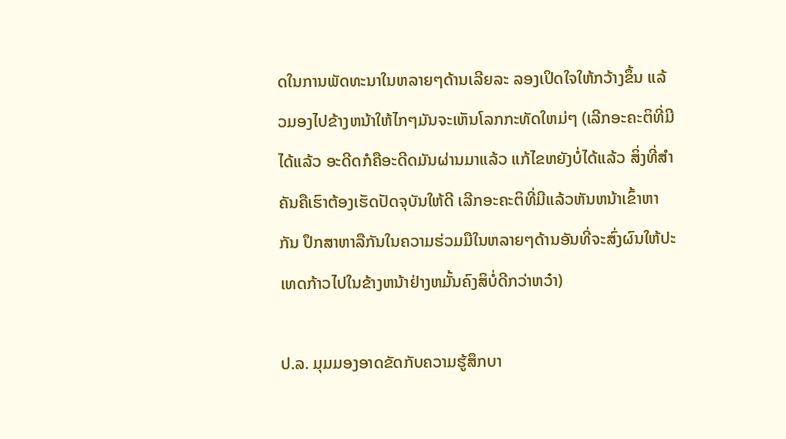ດໃນການພັດທະນາໃນຫລາຍໆດ້ານເລີຍລະ ລອງເປິດໃຈໃຫ້ກວ້າງຂຶ້ນ ແລ້ວມອງໄປຂ້າງຫນ້າໃຫ້ໄກໆມັນຈະເຫັນໂລກກະທັດໃຫມ່ໆ (ເລີກອະຄະຕິທີ່ມີໄດ້ແລ້ວ ອະດີດກໍຄືອະດີດມັນຜ່ານມາແລ້ວ ແກ້ໄຂຫຍັງບໍ່ໄດ້ແລ້ວ ສິ່ງທີ່ສຳຄັນຄືເຮົາຕ້ອງເຮັດປັດຈຸບັນໃຫ້ດີ ເລີກອະຄະຕິທີ່ມີແລ້ວຫັນຫນ້າເຂົ້າຫາກັນ ປຶກສາຫາລືກັນໃນຄວາມຮ່ວມມືໃນຫລາຍໆດ້ານອັນທີ່ຈະສົ່ງຜົນໃຫ້ປະເທດກ້າວໄປໃນຂ້າງຫນ້າຢ່າງຫມັ້ນຄົງສິບໍ່ດີກວ່າຫວ໋າ)

ປ.ລ. ມຸມມອງອາດຂັດກັບຄວາມຮູ້ສຶກບາ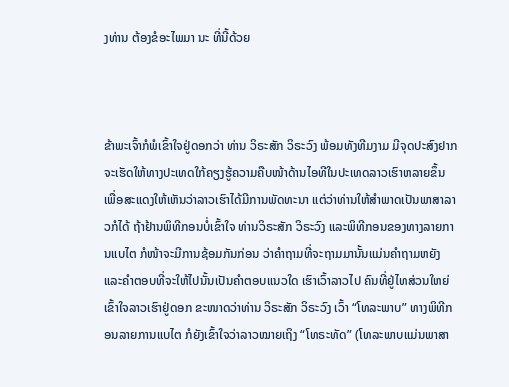ງທ່ານ ຕ້ອງຂໍອະໄພມາ ນະ ທີ່ນີ້ດ້ວຍ



ຂ້າພະເຈົ້າກໍພໍເຂົ້າໃຈຢູ່ດອກວ່າ ທ່ານ ວິຣະສັກ ວິຣະວົງ ພ້ອມທັງທີມງາມ ມີຈຸດປະສົງຢາກຈະເຮັດໃຫ້ທາງປະເທດໃກ້ຄຽງຮູ້ຄວາມຄືບໜ້າດ້ານໄອທີໃນປະເທດລາວເຮົາຫລາຍຂຶ້ນ ເພື່ອສະແດງໃຫ້ເຫັນວ່າລາວເຮົາໄດ້ມີການພັດທະນາ ແຕ່ວ່າທ່ານໃຫ້ສໍາພາດເປັນພາສາລາວກໍໄດ້ ຖ້າຢ້ານພິທີກອນບໍ່ເຂົ້າໃຈ ທ່ານວິຣະສັກ ວິຣະວົງ ແລະພິທີກອນຂອງທາງລາຍການແບໄຕ ກໍໜ້າຈະມີການຊ້ອມກັນກ່ອນ ວ່າຄໍາຖາມທີ່ຈະຖາມມານັ້ນແມ່ນຄໍາຖາມຫຍັງ ແລະຄໍາຕອບທີ່ຈະໃຫ້ໄປນັ້ນເປັນຄໍາຕອບແນວໃດ ເຮົາເວົ້າລາວໄປ ຄົນທີ່ຢູ່ໄທສ່ວນໃຫຍ່ເຂົ້າໃຈລາວເຮົາຢູ່ດອກ ຂະໜາດວ່າທ່ານ ວິຣະສັກ ວິຣະວົງ ເວົ້າ “ໂທລະພາບ” ທາງພິທີກອນລາຍການແບໄຕ ກໍຍັງເຂົ້າໃຈວ່າລາວໝາຍເຖິງ “ໂທຣະທັດ” (ໂທລະພາບແມ່ນພາສາ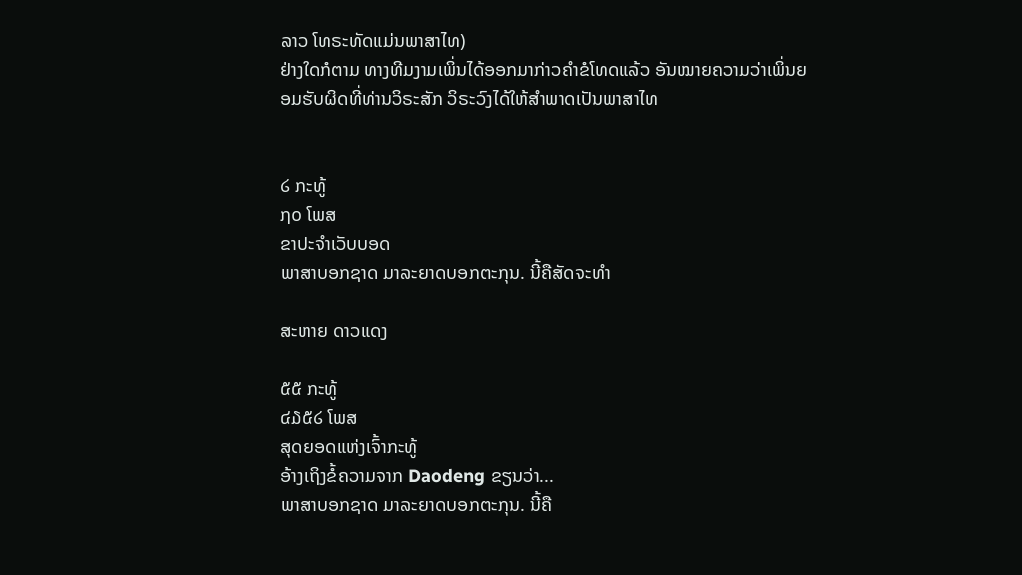ລາວ ໂທຣະທັດແມ່ນພາສາໄທ)
ຢ່າງໃດກໍຕາມ ທາງທີມງາມເພິ່ນໄດ້ອອກມາກ່າວຄໍາຂໍໂທດແລ້ວ ອັນໝາຍຄວາມວ່າເພິ່ນຍອມຮັບຜິດທີ່ທ່ານວິຣະສັກ ວິຣະວົງໄດ້ໃຫ້ສໍາພາດເປັນພາສາໄທ


໒ ກະທູ້
໗໐ ໂພສ
ຂາປະຈຳເວັບບອດ
ພາສາບອກຊາດ ມາລະຍາດບອກຕະກຸນ. ນີ້ຄືສັດຈະທຳ

ສະຫາຍ ດາວແດງ

໕໕ ກະທູ້
໔໓໕໒ ໂພສ
ສຸດຍອດແຫ່ງເຈົ້າກະທູ້
ອ້າງເຖິງຂໍ້ຄວາມຈາກ Daodeng ຂຽນວ່າ...
ພາສາບອກຊາດ ມາລະຍາດບອກຕະກຸນ. ນີ້ຄື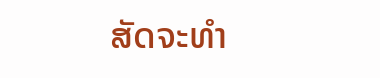ສັດຈະທຳ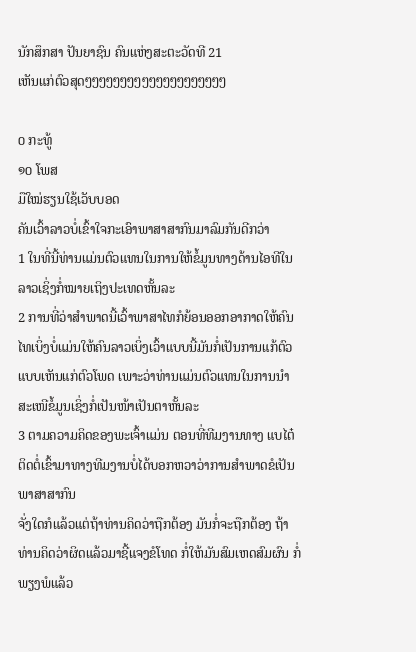ນັກສຶກສາ ປັນຍາຊົນ ຄົນແຫ່ງສະຕະວັດທີ 21
ເຫັນແກ່ຕົວສຸດໆໆໆໆໆໆໆໆໆໆໆໆໆໆໆໆໆໆໆໆ

໐ ກະທູ້
໑໐ ໂພສ
ມືໃໝ່ຮຽນໃຊ້ເວັບບອດ
ຄັນເວົ້າລາວບໍ່ເຂົ້າໃຈກະເອົາພາສາສາກົນມາລົມກັນດີກວ່າ
1 ໃນທີ່ນີ້ທ່ານແມ່ນຕົວແທນໃນການໃຫ້ຂໍ້ມູນທາງດ້ານໄອທີໃນລາວເຊິ່ງກໍ່ໝາຍເຖິງປະເທດຫັ້ນລະ
2 ການທີ່ວ່າສຳພາດນີ້ເວົ້າພາສາໄທກໍຍ້ອນອອກອາກາດໃຫ້ຄົນໄທເບິ່ງບໍ່ແມ່ນໃຫ້ຄົນລາວເບິ່ງເວົ້າແບບນີ້ມັນກໍ່ເປັນການແກ້ຕົວແບບເຫັນແກ່ຕົວໂພດ ເພາະວ່າທ່ານແມ່ນຕົວແທນໃນການນຳສະເໜີຂໍ້ມູນເຊິ່ງກໍ່ເປັນໜ້າເປັນຕາຫັ້ນລະ
3 ຕາມຄວາມຄິດຂອງພະເຈົ້າແມ່ນ ຕອນທີ່ທີມງານທາງ ແບໄຕ໋ ຕິດຕໍ່ເຂົ້າມາທາງທີມງານບໍ່ໄດ້ບອກຫວາວ່າການສຳພາດຂໍເປັນພາສາສາກົນ
ຈັ່ງໃດກໍແລ້ວແຕ່ຖ້າທ່ານຄິດວ່າຖືກຕ້ອງ ມັນກໍ່ຈະຖືກຕ້ອງ ຖ້າທ່ານຄິດວ່າຜິດແລ້ວມາຊີ້ແຈງຂໍໂທດ ກໍ່ໃຫ້ມັນສົມເຫດສົມຜົນ ກໍ່ພຽງພໍແລ້ວ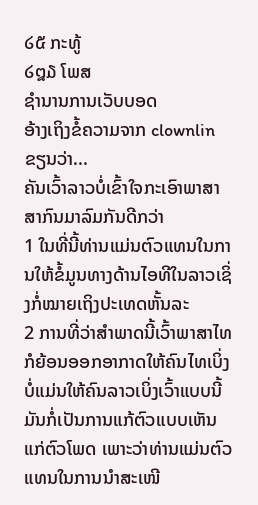໒໕ ກະທູ້
໒໘໓ ໂພສ
ຊຳນານການເວັບບອດ
ອ້າງເຖິງຂໍ້ຄວາມຈາກ clownlin ຂຽນວ່າ...
ຄັນເວົ້າລາວບໍ່ເຂົ້າໃຈກະເອົາພາສາສາກົນມາລົມກັນດີກວ່າ
1 ໃນທີ່ນີ້ທ່ານແມ່ນຕົວແທນໃນການໃຫ້ຂໍ້ມູນທາງດ້ານໄອທີໃນລາວເຊິ່ງກໍ່ໝາຍເຖິງປະເທດຫັ້ນລະ
2 ການທີ່ວ່າສຳພາດນີ້ເວົ້າພາສາໄທກໍຍ້ອນອອກອາກາດໃຫ້ຄົນໄທເບິ່ງບໍ່ແມ່ນໃຫ້ຄົນລາວເບິ່ງເວົ້າແບບນີ້ມັນກໍ່ເປັນການແກ້ຕົວແບບເຫັນແກ່ຕົວໂພດ ເພາະວ່າທ່ານແມ່ນຕົວແທນໃນການນຳສະເໜີ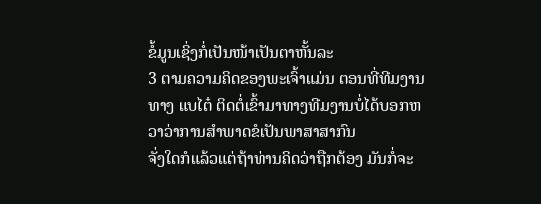ຂໍ້ມູນເຊິ່ງກໍ່ເປັນໜ້າເປັນຕາຫັ້ນລະ
3 ຕາມຄວາມຄິດຂອງພະເຈົ້າແມ່ນ ຕອນທີ່ທີມງານທາງ ແບໄຕ໋ ຕິດຕໍ່ເຂົ້າມາທາງທີມງານບໍ່ໄດ້ບອກຫວາວ່າການສຳພາດຂໍເປັນພາສາສາກົນ
ຈັ່ງໃດກໍແລ້ວແຕ່ຖ້າທ່ານຄິດວ່າຖືກຕ້ອງ ມັນກໍ່ຈະ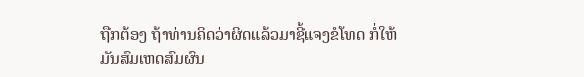ຖືກຕ້ອງ ຖ້າທ່ານຄິດວ່າຜິດແລ້ວມາຊີ້ແຈງຂໍໂທດ ກໍ່ໃຫ້ມັນສົມເຫດສົມຜົນ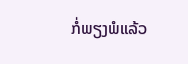ກໍ່ພຽງພໍແລ້ວ